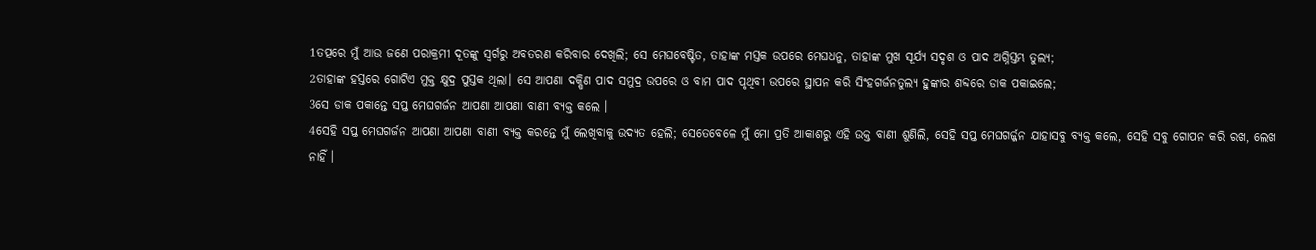1ତତ୍ପରେ ମୁଁ ଆଉ ଜଣେ ପରାକ୍ରମୀ ଦୂତଙ୍କୁ ସ୍ୱର୍ଗରୁ ଅବତରଣ କରିବାର ଦେଖିଲି; ସେ ମେଘବେଷ୍ଟିତ, ତାହାଙ୍କ ମସ୍ତକ ଉପରେ ମେଘଧନୁ, ତାହାଙ୍କ ମୁଖ ସୂର୍ଯ୍ୟ ସଦୃଶ ଓ ପାଦ ଅଗ୍ନିସ୍ତମ୍ଭ ତୁଲ୍ୟ;
2ତାହାଙ୍କ ହସ୍ତରେ ଗୋଟିଏ ମୁକ୍ତ କ୍ଷୁଦ୍ର ପୁସ୍ତକ ଥିଲା। ସେ ଆପଣା ଦକ୍ଷିଣ ପାଦ ସମୁଦ୍ର ଉପରେ ଓ ବାମ ପାଦ ପୃଥିବୀ ଉପରେ ସ୍ଥାପନ କରି ସିଂହଗର୍ଜନତୁଲ୍ୟ ହୁଙ୍କାର ଶବ୍ଦରେ ଡାକ ପକାଇଲେ;
3ସେ ଡାକ ପକାନ୍ତେ ସପ୍ତ ମେଘଗର୍ଜନ ଆପଣା ଆପଣା ବାଣୀ ବ୍ୟକ୍ତ କଲେ ।
4ସେହି ସପ୍ତ ମେଘଗର୍ଜନ ଆପଣା ଆପଣା ବାଣୀ ବ୍ୟକ୍ତ କରନ୍ତେ ମୁଁ ଲେଖିବାକୁ ଉଦ୍ୟତ ହେଲି; ସେତେବେଳେ ମୁଁ ମୋ ପ୍ରତି ଆକାଶରୁ ଏହି ଉକ୍ତ ବାଣୀ ଶୁଣିଲି, ସେହି ସପ୍ତ ମେଘଗର୍ଜ୍ଜନ ଯାହାସବୁ ବ୍ୟକ୍ତ କଲେ, ସେହି ସବୁ ଗୋପନ କରି ରଖ, ଲେଖ ନାହିଁ ।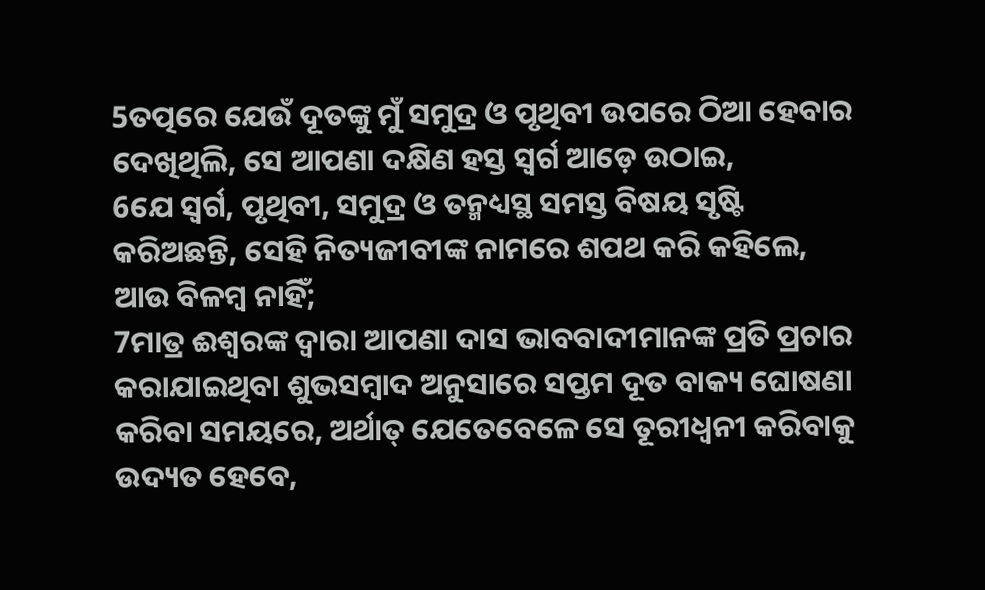5ତତ୍ପରେ ଯେଉଁ ଦୂତଙ୍କୁ ମୁଁ ସମୁଦ୍ର ଓ ପୃଥିବୀ ଉପରେ ଠିଆ ହେବାର ଦେଖିଥିଲି, ସେ ଆପଣା ଦକ୍ଷିଣ ହସ୍ତ ସ୍ୱର୍ଗ ଆଡ଼େ ଉଠାଇ,
6ଯେ ସ୍ୱର୍ଗ, ପୃଥିବୀ, ସମୁଦ୍ର ଓ ତନ୍ମଧ୍ୟସ୍ଥ ସମସ୍ତ ବିଷୟ ସୃଷ୍ଟି କରିଅଛନ୍ତି, ସେହି ନିତ୍ୟଜୀବୀଙ୍କ ନାମରେ ଶପଥ କରି କହିଲେ, ଆଉ ବିଳମ୍ବ ନାହିଁ;
7ମାତ୍ର ଈଶ୍ୱରଙ୍କ ଦ୍ୱାରା ଆପଣା ଦାସ ଭାବବାଦୀମାନଙ୍କ ପ୍ରତି ପ୍ରଚାର କରାଯାଇଥିବା ଶୁଭସମ୍ବାଦ ଅନୁସାରେ ସପ୍ତମ ଦୂତ ବାକ୍ୟ ଘୋଷଣା କରିବା ସମୟରେ, ଅର୍ଥାତ୍ ଯେତେବେଳେ ସେ ତୂରୀଧ୍ୱନୀ କରିବାକୁ ଉଦ୍ୟତ ହେବେ,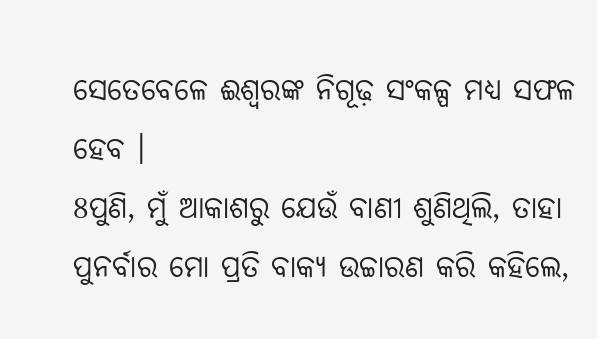ସେତେବେଳେ ଈଶ୍ୱରଙ୍କ ନିଗୂଢ଼ ସଂକଳ୍ପ ମଧ୍ୟ ସଫଳ ହେବ ।
8ପୁଣି, ମୁଁ ଆକାଶରୁ ଯେଉଁ ବାଣୀ ଶୁଣିଥିଲି, ତାହା ପୁନର୍ବାର ମୋ ପ୍ରତି ବାକ୍ୟ ଉଚ୍ଚାରଣ କରି କହିଲେ,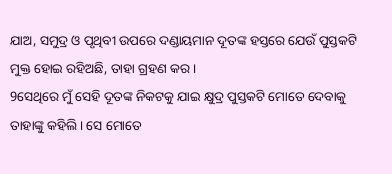ଯାଅ, ସମୁଦ୍ର ଓ ପୃଥିବୀ ଉପରେ ଦଣ୍ଡାୟମାନ ଦୂତଙ୍କ ହସ୍ତରେ ଯେଉଁ ପୁସ୍ତକଟି ମୁକ୍ତ ହୋଇ ରହିଅଛି, ତାହା ଗ୍ରହଣ କର ।
9ସେଥିରେ ମୁଁ ସେହି ଦୂତଙ୍କ ନିକଟକୁ ଯାଇ କ୍ଷୁଦ୍ର ପୁସ୍ତକଟି ମୋତେ ଦେବାକୁ ତାହାଙ୍କୁ କହିଲି। ସେ ମୋତେ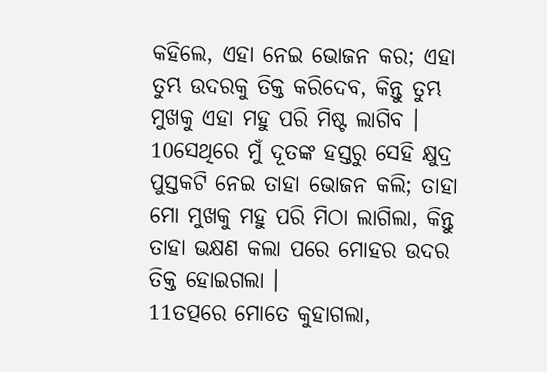କହିଲେ, ଏହା ନେଇ ଭୋଜନ କର; ଏହା ତୁମ୍ଭ ଉଦରକୁ ତିକ୍ତ କରିଦେବ, କିନ୍ତୁ ତୁମ୍ଭ ମୁଖକୁ ଏହା ମହୁ ପରି ମିଷ୍ଟ ଲାଗିବ ।
10ସେଥିରେ ମୁଁ ଦୂତଙ୍କ ହସ୍ତରୁ ସେହି କ୍ଷୁଦ୍ର ପୁସ୍ତକଟି ନେଇ ତାହା ଭୋଜନ କଲି; ତାହା ମୋ ମୁଖକୁ ମହୁ ପରି ମିଠା ଲାଗିଲା, କିନ୍ତୁ ତାହା ଭକ୍ଷଣ କଲା ପରେ ମୋହର ଉଦର ତିକ୍ତ ହୋଇଗଲା ।
11ତତ୍ପରେ ମୋତେ କୁହାଗଲା,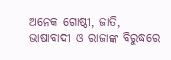ଅନେକ ଗୋଷ୍ଠୀ, ଜାତି, ଭାଷାବାଦୀ ଓ ରାଜାଙ୍କ ବିରୁଦ୍ଧରେ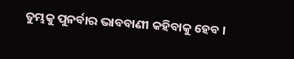ତୁମ୍ଭକୁ ପୁନର୍ବାର ଭାବବାଣୀ କହିବାକୁ ହେବ ।